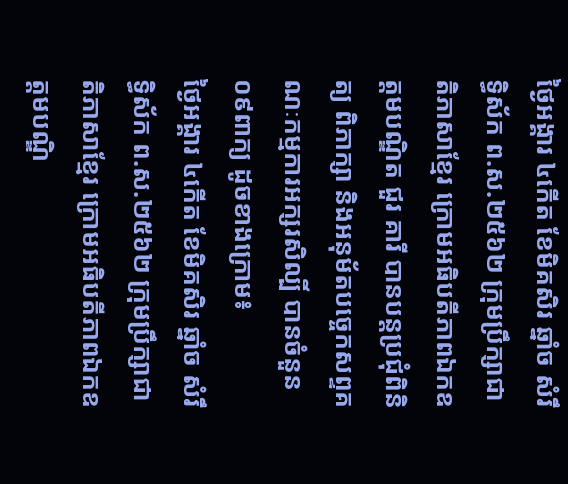ថ្ងៃអង្គារ ៤កើត ខែមិគសិរ ឆ្នាំច សំរឹទ្ធិស័ក ព.ស.២៥៦២ ក្រុមប្រឹក្សាជាតិភាសាខ្មែរ ក្រោមអធិបតីភាពឯកឧត្តមបណ្ឌិត ជួរ គារី បានបន្តប្រជុំពិនិត្យ ពិភាក្សា និងអនុម័តបច្ចេកសព្ទគណៈកម្មការអក្សរសិល្បិ៍ បានចំនួន០៩ពាក្យ ដូចខាងក្រោម៖
ថ្ងៃអង្គារ ៤កើត ខែមិគសិរ ឆ្នាំច សំរឹទ្ធិស័ក ព.ស.២៥៦២ ក្រុមប្រឹក្សាជាតិភាសាខ្មែរ ក្រោមអធិបតីភាពឯកឧត្តមបណ្ឌិ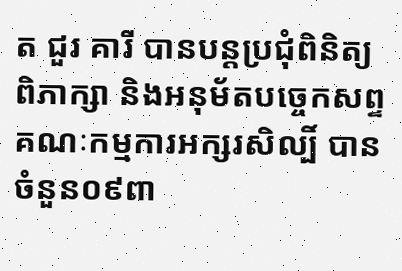ត ជួរ គារី បានបន្តប្រជុំពិនិត្យ ពិភាក្សា និងអនុម័តបច្ចេកសព្ទគណៈកម្មការអក្សរសិល្បិ៍ បានចំនួន០៩ពា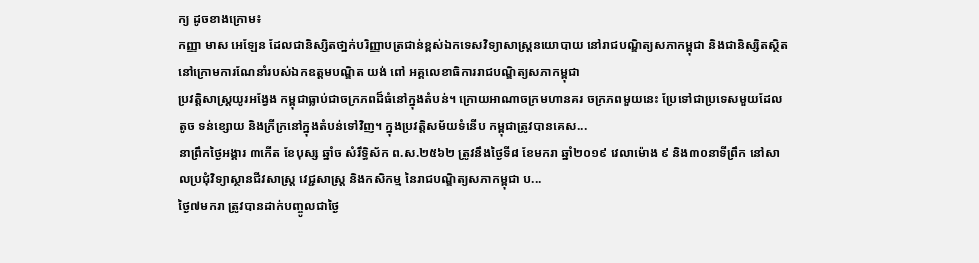ក្យ ដូចខាងក្រោម៖
កញ្ញា មាស អេឡែន ដែលជានិស្សិតថា្នក់បរិញ្ញាបត្រជាន់ខ្ពស់ឯកទេសវិទ្យាសាស្ត្រនយោបាយ នៅរាជបណ្ឌិត្យសភាកម្ពុជា និងជានិស្សិតស្ថិតនៅក្រោមការណែនាំរបស់ឯកឧត្តមបណ្ឌិត យង់ ពៅ អគ្គលេខាធិការរាជបណ្ឌិត្យសភាកម្ពុជា
ប្រវត្តិសាស្ត្រយូរអង្វែង កម្ពុជាធ្លាប់ជាចក្រភពដ៏ធំនៅក្នុងតំបន់។ ក្រោយអាណាចក្រមហានគរ ចក្រភពមួយនេះ ប្រែទៅជាប្រទេសមួយដែលតូច ទន់ខ្សោយ និងក្រីក្រនៅក្នុងតំបន់ទៅវិញ។ ក្នុងប្រវត្តិសម័យទំនើប កម្ពុជាត្រូវបានគេស...
នាព្រឹកថ្ងៃអង្គារ ៣កើត ខែបុស្ស ឆ្នាំច សំរឹទ្ធិស័ក ព.ស.២៥៦២ ត្រូវនឹងថ្ងៃទី៨ ខែមករា ឆ្នាំ២០១៩ វេលាម៉ោង ៩ និង៣០នាទីព្រឹក នៅសាលប្រជុំវិទ្យាស្ថានជីវសាស្ត្រ វេជ្ជសាស្ត្រ និងកសិកម្ម នៃរាជបណ្ឌិត្យសភាកម្ពុជា ប...
ថ្ងៃ៧មករា ត្រូវបានដាក់បញ្ចូលជាថ្ងៃ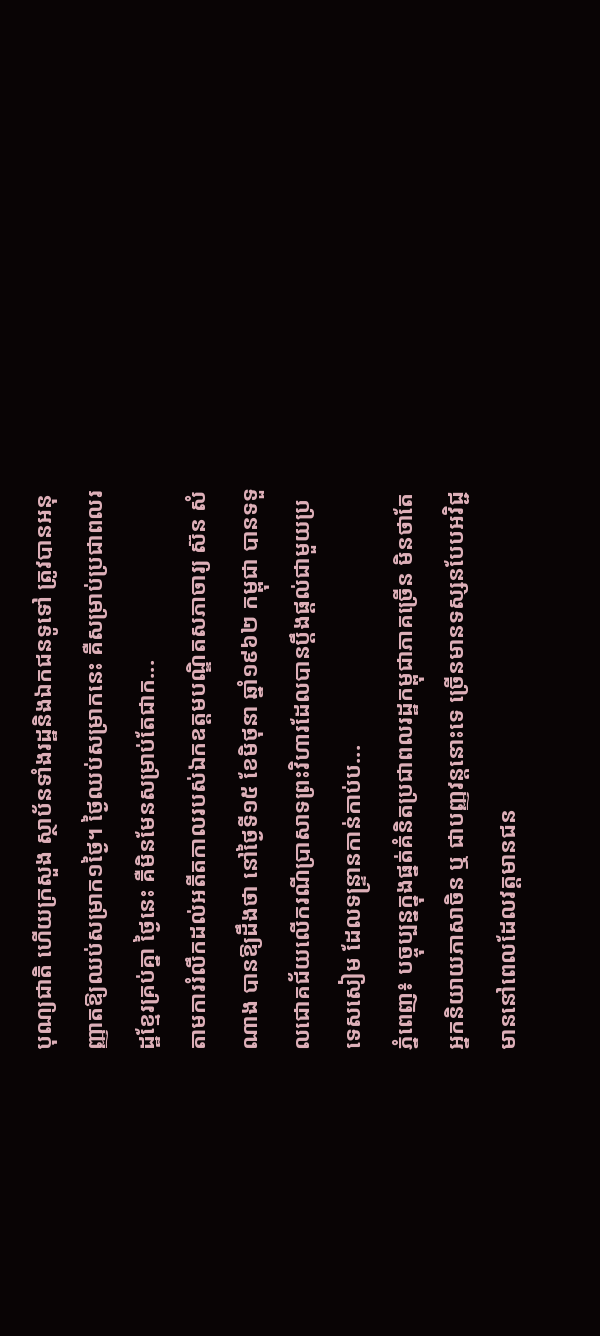បុណ្យជាតិ ហើយក្រសួង ស្ថាប័នទាំងរដ្ឋនិងឯកជនទូទៅ ត្រូវបានអនុញ្ញាតឱ្យឈប់សម្រាក១ថ្ងៃ។ ថ្ងៃឈប់សម្រាកនេះ គឺសម្រាប់ប្រជាពលរដ្ឋខ្មែរគ្រប់គ្នា ថ្ងៃនេះ គឺមិនមែនសម្រាប់តែជាក...
តាមការរំលឹកដល់អតីតកាលរបស់ឯកឧត្តមបណ្ឌិតសភាចារ្យ ស៊ន សំណាង បានឱ្យដឹងថា នៅថ្ងៃទី១៥ ខែមិថុនា ឆ្នាំ១៩៦២ កម្ពុជា បានទទួលជោគជ័យលើករណីប្រាសាទព្រះវិហារដែលបានប្តឹងផ្ដល់ជាមួយប្រទេសសៀម ដែលទន្ទ្រានកាន់កាប់ប...
ភ្នំពេញ៖ បច្ចុប្បន្នក្នុងផ្នត់គំនិតប្រជាពលរដ្ឋកម្ពុជាភាគច្រើន មិនថាតែអ្នកនិយាយភាសាចិន ឬ ជាបញ្ញវន្តនោះទេ ច្រើនមានទស្សនបែបអវិជ្ជមាននៅពេលដែលវត្តមានជន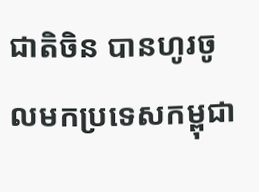ជាតិចិន បានហូរចូលមកប្រទេសកម្ពុជា